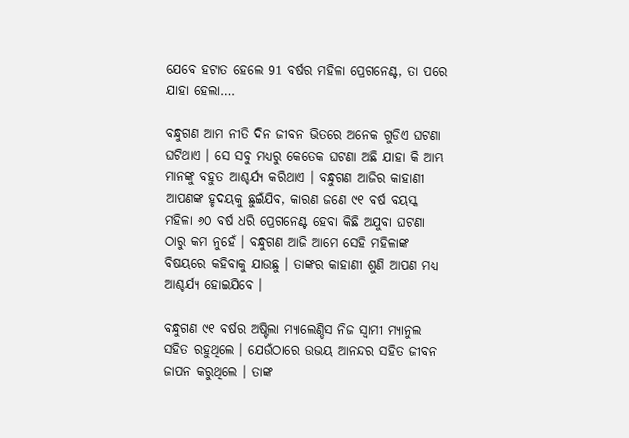ଯେବେ ହଟାତ ହେଲେ 91 ବର୍ଷର ମହିଳା ପ୍ରେଗନେଣ୍ଟ, ତା ପରେ ଯାହା ହେଲା….

ବନ୍ଧୁଗଣ ଆମ ନୀତି ଦିନ ଜୀବନ ଭିତରେ ଅନେକ ଗୁଡିଏ ଘଟଣା ଘଟିଥାଏ । ସେ ସବୁ ମଧ୍ୟରୁ କେତେକ ଘଟଣା ଅଛି ଯାହା କି ଆମ୍ଭ ମାନଙ୍କୁ ବହୁତ ଆଶ୍ଚର୍ଯ୍ୟ କରିଥାଏ । ବନ୍ଧୁଗଣ ଆଜିର କାହାଣୀ ଆପଣଙ୍କ ହୃଦୟକୁ ଛୁଇଁଯିବ, କାରଣ ଜଣେ ୯୧ ବର୍ଷ ବୟସ୍କ ମହିଳା ୬୦ ବର୍ଷ ଧରି ପ୍ରେଗନେଣ୍ଟ ହେବା କିଛି ଅଯୁବା ଘଟଣା ଠାରୁ କମ ନୁହେଁ । ବନ୍ଧୁଗଣ ଆଜି ଆମେ ସେହି ମହିଳାଙ୍କ ବିଷୟରେ କହିବାକୁ ଯାଉଛୁ । ତାଙ୍କର କାହାଣୀ ଶୁଣି ଆପଣ ମଧ୍ୟ ଆଶ୍ଚର୍ଯ୍ୟ ହୋଇଯିବେ ।

ବନ୍ଧୁଗଣ ୯୧ ବର୍ଷର ଅଷ୍ଟିଲା ମ୍ୟାଲେଣ୍ଡିସ ନିଜ ସ୍ଵାମୀ ମ୍ୟାନୁଲ ସହିତ ରହୁଥିଲେ । ଯେଉଁଠାରେ ଉଭୟ ଆନନ୍ଦର ସହିତ ଜୀବନ ଜାପନ କରୁଥିଲେ । ତାଙ୍କ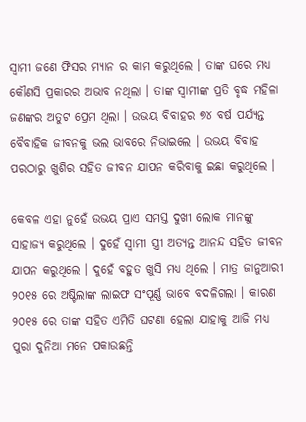ସ୍ଵାମୀ ଜଣେ ଫିସର ମ୍ୟାନ ର କାମ କରୁଥିଲେ । ତାଙ୍କ ଘରେ ମଧ୍ୟ କୌଣସି ପ୍ରକାରର ଅଭାବ ନଥିଲା । ତାଙ୍କ ସ୍ବାମୀଙ୍କ ପ୍ରତି ବୃଦ୍ଧ ମହିଳା ଜଣଙ୍କର ଅତୁଟ ପ୍ରେମ ଥିଲା । ଉଭୟ ବିବାହର ୭୪ ବର୍ଷ ପର୍ଯ୍ୟନ୍ତ ବୈବାହିକ ଜୀବନକୁ ଭଲ ଭାବରେ ନିଭାଇଲେ । ଉଭୟ ବିବାହ ପରଠାରୁ ଖୁଶିର ସହିତ ଜୀବନ ଯାପନ କରିବାକୁ ଇଛା କରୁଥିଲେ ।

କେବଳ ଏହା ନୁହେଁ ଉଭୟ ପ୍ରାଏ ସମସ୍ତ ଦୁଖୀ ଲୋକ ମାନଙ୍କୁ ସାହାଜ୍ଯ କରୁଥିଲେ । ଦୁହେଁ ସ୍ଵାମୀ ସ୍ତ୍ରୀ ଅତ୍ୟନ୍ତ ଆନନ୍ଦ ସହିତ ଜୀବନ ଯାପନ କରୁଥିଲେ । ଦୁହେଁ ବହୁତ ଖୁସି ମଧ୍ୟ ଥିଲେ । ମାତ୍ର ଜାନୁଆରୀ ୨୦୧୫ ରେ ଅଷ୍ଟିଲାଙ୍କ ଲାଇଫ ସଂପୂର୍ଣ୍ଣ ଭାବେ ବଦଳିଗଲା । କାରଣ ୨୦୧୫ ରେ ତାଙ୍କ ସହିତ ଏମିତି ଘଟଣା ହେଲା ଯାହାକୁ ଆଜି ମଧ୍ୟ ପୁରା ଦୁନିଆ ମନେ ପକାଉଛନ୍ତି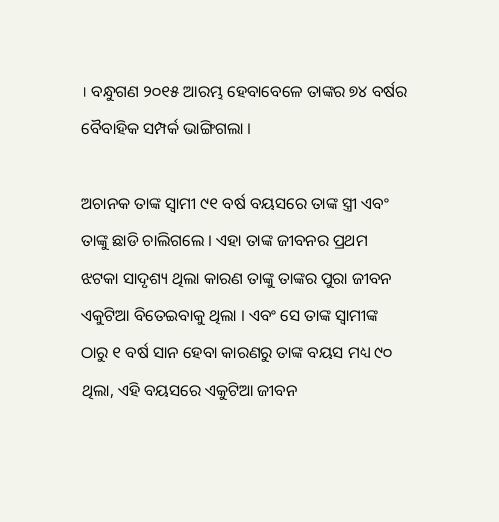। ବନ୍ଧୁଗଣ ୨୦୧୫ ଆରମ୍ଭ ହେବାବେଳେ ତାଙ୍କର ୭୪ ବର୍ଷର ବୈବାହିକ ସମ୍ପର୍କ ଭାଙ୍ଗିଗଲା ।

ଅଚାନକ ତାଙ୍କ ସ୍ଵାମୀ ୯୧ ବର୍ଷ ବୟସରେ ତାଙ୍କ ସ୍ତ୍ରୀ ଏବଂ ତାଙ୍କୁ ଛାଡି ଚାଲିଗଲେ । ଏହା ତାଙ୍କ ଜୀବନର ପ୍ରଥମ ଝଟକା ସାଦୃଶ୍ୟ ଥିଲା କାରଣ ତାଙ୍କୁ ତାଙ୍କର ପୁରା ଜୀବନ ଏକୁଟିଆ ବିତେଇବାକୁ ଥିଲା । ଏବଂ ସେ ତାଙ୍କ ସ୍ବାମୀଙ୍କ ଠାରୁ ୧ ବର୍ଷ ସାନ ହେବା କାରଣରୁ ତାଙ୍କ ବୟସ ମଧ୍ୟ ୯୦ ଥିଲା, ଏହି ବୟସରେ ଏକୁଟିଆ ଜୀବନ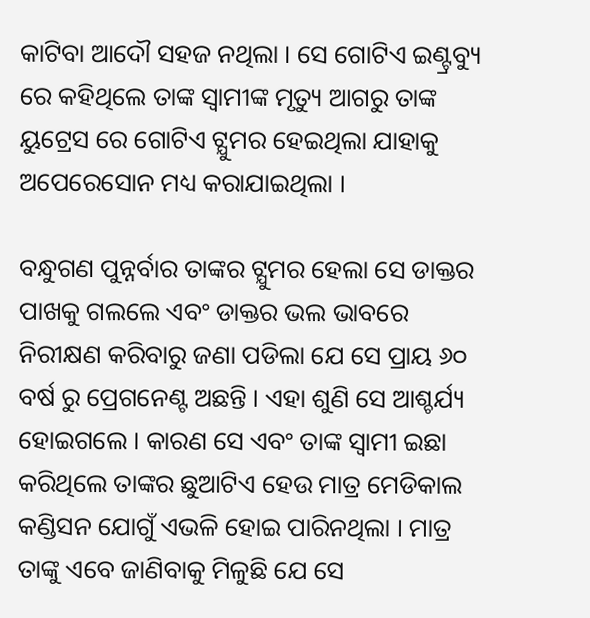କାଟିବା ଆଦୌ ସହଜ ନଥିଲା । ସେ ଗୋଟିଏ ଇଣ୍ଟ୍ରବ୍ୟୁ ରେ କହିଥିଲେ ତାଙ୍କ ସ୍ବାମୀଙ୍କ ମୃତ୍ୟୁ ଆଗରୁ ତାଙ୍କ ୟୁଟ୍ରେସ ରେ ଗୋଟିଏ ଟ୍ଯୁମର ହେଇଥିଲା ଯାହାକୁ ଅପେରେସୋନ ମଧ୍ୟ କରାଯାଇଥିଲା ।

ବନ୍ଧୁଗଣ ପୁନ୍ନର୍ବାର ତାଙ୍କର ଟ୍ଯୁମର ହେଲା ସେ ଡାକ୍ତର ପାଖକୁ ଗଲଲେ ଏବଂ ଡାକ୍ତର ଭଲ ଭାବରେ ନିରୀକ୍ଷଣ କରିବାରୁ ଜଣା ପଡିଲା ଯେ ସେ ପ୍ରାୟ ୬୦ ବର୍ଷ ରୁ ପ୍ରେଗନେଣ୍ଟ ଅଛନ୍ତି । ଏହା ଶୁଣି ସେ ଆଶ୍ଚର୍ଯ୍ୟ ହୋଇଗଲେ । କାରଣ ସେ ଏବଂ ତାଙ୍କ ସ୍ଵାମୀ ଇଛା କରିଥିଲେ ତାଙ୍କର ଛୁଆଟିଏ ହେଉ ମାତ୍ର ମେଡିକାଲ କଣ୍ଡିସନ ଯୋଗୁଁ ଏଭଳି ହୋଇ ପାରିନଥିଲା । ମାତ୍ର ତାଙ୍କୁ ଏବେ ଜାଣିବାକୁ ମିଳୁଛି ଯେ ସେ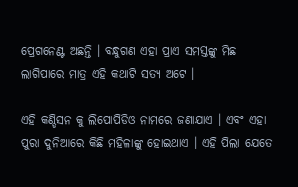ପ୍ରେଗନେଣ୍ଟ ଅଛନ୍ତି । ବନ୍ଧୁଗଣ ଏହା ପ୍ରାଏ ସମସ୍ତଙ୍କୁ ମିଛ ଲାଗିପାରେ ମାତ୍ର ଏହି କଥାଟି ସତ୍ୟ ଅଟେ ।

ଏହି କଣ୍ଡିସନ କୁ ଲିପୋପିଡିଓ ନାମରେ ଜଣାଯାଏ । ଏବଂ ଏହା ପୁରା ଦୁନିଆରେ କିଛି ମହିଳାଙ୍କୁ ହୋଇଥାଏ । ଏହି ପିଲା ଯେତେ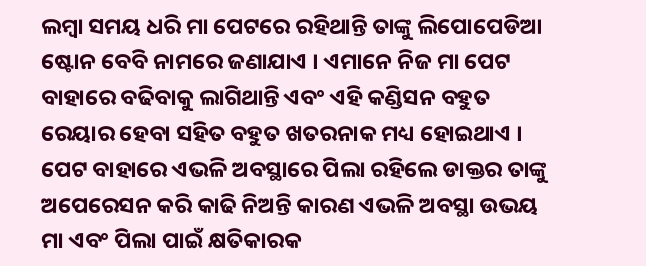ଲମ୍ବା ସମୟ ଧରି ମା ପେଟରେ ରହିଥାନ୍ତି ତାଙ୍କୁ ଲିପୋପେଡିଆ ଷ୍ଟୋନ ବେବି ନାମରେ ଜଣାଯାଏ । ଏମାନେ ନିଜ ମା ପେଟ ବାହାରେ ବଢିବାକୁ ଲାଗିଥାନ୍ତି ଏବଂ ଏହି କଣ୍ଡିସନ ବହୁତ ରେୟାର ହେବା ସହିତ ବହୁତ ଖତରନାକ ମଧ୍ୟ ହୋଇଥାଏ । ପେଟ ବାହାରେ ଏଭଳି ଅବସ୍ଥାରେ ପିଲା ରହିଲେ ଡାକ୍ତର ତାଙ୍କୁ ଅପେରେସନ କରି କାଢି ନିଅନ୍ତି କାରଣ ଏଭଳି ଅବସ୍ଥା ଉଭୟ ମା ଏବଂ ପିଲା ପାଇଁ କ୍ଷତିକାରକ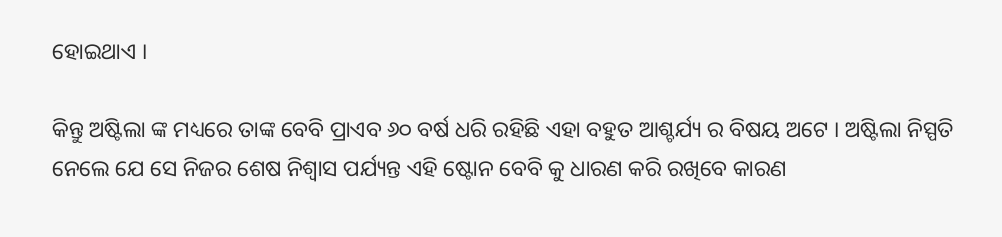ହୋଇଥାଏ ।

କିନ୍ତୁ ଅଷ୍ଟିଲା ଙ୍କ ମଧ୍ୟରେ ତାଙ୍କ ବେବି ପ୍ରାଏବ ୬୦ ବର୍ଷ ଧରି ରହିଛି ଏହା ବହୁତ ଆଶ୍ଚର୍ଯ୍ୟ ର ବିଷୟ ଅଟେ । ଅଷ୍ଟିଲା ନିସ୍ପତି ନେଲେ ଯେ ସେ ନିଜର ଶେଷ ନିଶ୍ଵାସ ପର୍ଯ୍ୟନ୍ତ ଏହି ଷ୍ଟୋନ ବେବି କୁ ଧାରଣ କରି ରଖିବେ କାରଣ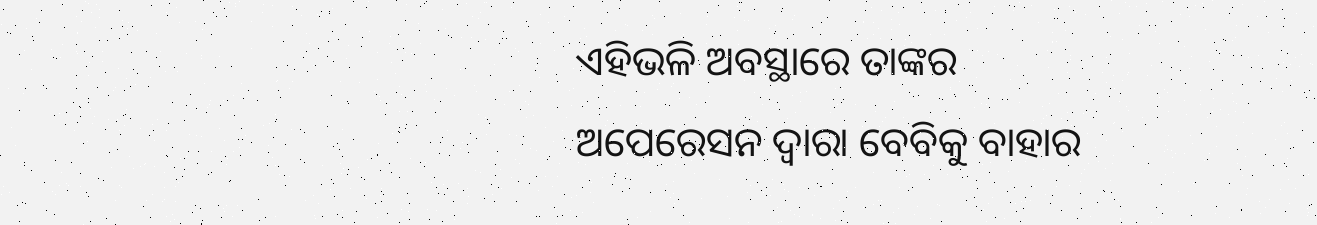ଏହିଭଳି ଅବସ୍ଥାରେ ତାଙ୍କର ଅପେରେସନ ଦ୍ଵାରା ବେବିକୁ ବାହାର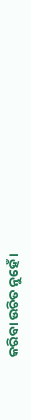କରିବା ଉଚିତ ନୁହେଁ ।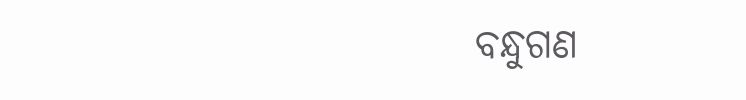ବନ୍ଧୁଗଣ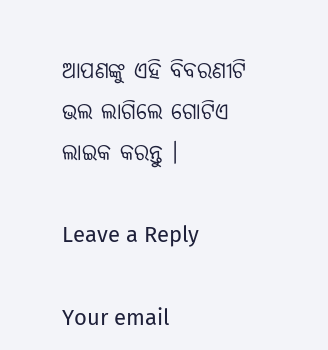ଆପଣଙ୍କୁ ଏହି ବିବରଣୀଟି ଭଲ ଲାଗିଲେ ଗୋଟିଏ ଲାଇକ କରନ୍ତୁ ।

Leave a Reply

Your email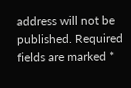address will not be published. Required fields are marked *